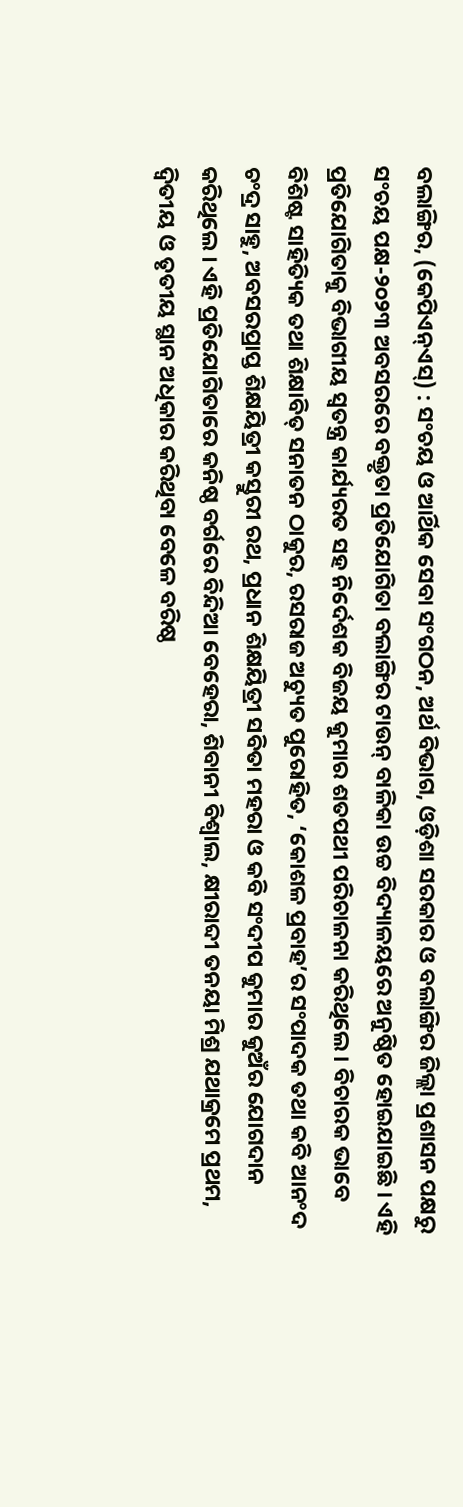ବଲାଙ୍ଗିର, (କେପିଏନ୍ଏସ୍) : ସଂଚୟ ଓ ଆର୍ଥିକ ସେବା ସଂଗଠନ, ଅର୍ଥ ବିଭାଗ, ଓଡ଼ିଶା ସରକାର ଓ ବଲାଙ୍ଗିର ଜିଲ୍ଲା ପ୍ରଶାସନ ପକ୍ଷରୁ ସଂଚୟ ପକ୍ଷ-୨୦୨୩ ଅବସରରେ ବକ୍ତୃତା ପ୍ରତିଯୋଗିତା ବଲାଙ୍ଗିର ଟାଉନ୍ ବାଳିକା ଉଚ୍ଚ ବିଦ୍ୟାଳୟରେ ଅନୁଷ୍ଠିତ ହୋଇଯାଇଛି । ଏହି ପ୍ରତିଯୋଗିତାକୁ ବିଭାଗୀୟ ସ୍ୱତନ୍ତ୍ର କାର୍ଯ୍ୟରତ ସହ ନିର୍ଦେଶକ ବିଜୟ କୁମାର ଶତପଥୀ ପରିଚାଳନା କରିଥିଲେ । ବିଚାରକ ଭାବେ ବିଶିଷ୍ଟ ସାହିତ୍ୟିକ ତଥା ଶିକ୍ଷାବିତ୍ ସନାତନ ଠାକୁର, ରସରାଜ ଅଚ୍ୟୁତ ପୁରୋହିତ, ‘କୋଶଳ ପ୍ରବାହ’ର ସଂପାଦକ ତଥା କବି ଆନଂଦ ଚଂଦ୍ର ସାହୁ, ଅବସରପ୍ରାପ୍ତ ଶିକ୍ଷୟିତ୍ରୀ କସ୍ତୁରୀ ରଥ, ପ୍ରଧାନ ଶିକ୍ଷୟିତ୍ରୀ ସବିତା ମହରା ଓ କବି ସଂଦୀପ କୁମାର କୁଅଁର ଯୋଗଦାନ କରିଥିଲେ । ଏହି ପ୍ରତିଯୋଗିତାରେ କନିଷ୍ଠ ବର୍ଗରେ ବିନ୍ଦିଆ ବେହେରା, ଶିବାନୀ ବିଶ୍ୱାଲ, କ୍ଷୀରାବ୍ଦୀ ତନୟା ମିଶ୍ର ଯଥାକ୍ରମେ ପ୍ରଥମ, ଦ୍ୱିତୀୟ ଓ ତୃତୀୟ ସ୍ଥାନ ଅଧିକାର କରିଥିବା ବେଳେ ବରିଷ୍ଠ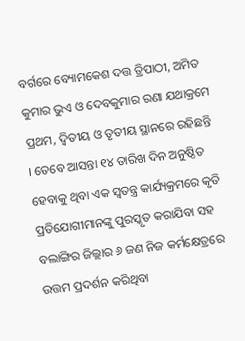ବର୍ଗରେ ବ୍ୟୋମକେଶ ଦତ୍ତ ତ୍ରିପାଠୀ, ଅମିତ କୁମାର ଭୁଏ ଓ ଦେବକୁମାର ରଣା ଯଥାକ୍ରମେ ପ୍ରଥମ, ଦ୍ୱିତୀୟ ଓ ତୃତୀୟ ସ୍ଥାନରେ ରହିଛନ୍ତି । ତେବେ ଆସନ୍ତା ୧୪ ତାରିଖ ଦିନ ଅନୁଷ୍ଠିତ ହେବାକୁ ଥିବା ଏକ ସ୍ୱତନ୍ତ୍ର କାର୍ଯ୍ୟକ୍ରମରେ କୃତି ପ୍ରତିଯୋଗୀମାନଙ୍କୁ ପୁରସ୍କୃତ କରାଯିବା ସହ ବଲାଙ୍ଗିର ଜିଲ୍ଲାର ୬ ଜଣ ନିଜ କର୍ମକ୍ଷେତ୍ରରେ ଉତ୍ତମ ପ୍ରଦର୍ଶନ କରିଥିବା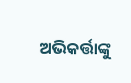ଅଭିକର୍ତ୍ତାଙ୍କୁ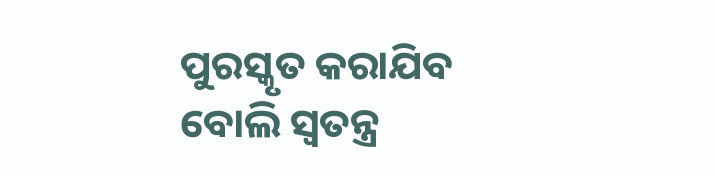ପୁରସ୍କୃତ କରାଯିବ ବୋଲି ସ୍ୱତନ୍ତ୍ର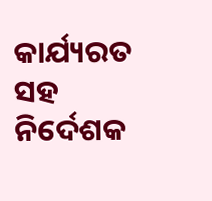କାର୍ଯ୍ୟରତ ସହ ନିର୍ଦେଶକ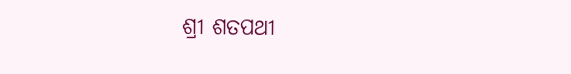ଶ୍ରୀ ଶତପଥୀ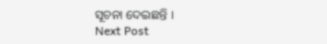ସୂଚନା ଦେଇଛନ୍ତି ।
Next Post